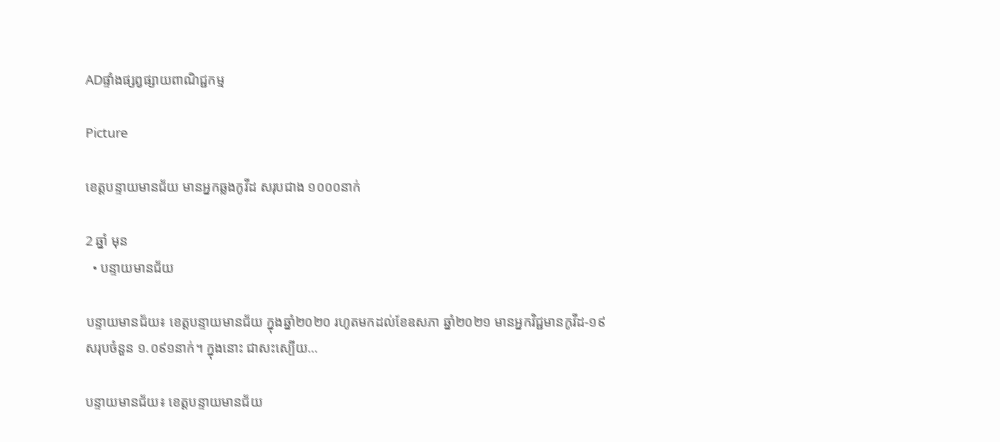ADផ្ទាំងផ្សព្វផ្សាយពាណិជ្ជកម្ម

Picture

ខេត្តបន្ទាយមានជ័យ មានអ្នកឆ្លងកូវីដ សរុបជាង ១០០០នាក់

2 ឆ្នាំ មុន
  • បន្ទាយមានជ័យ

បន្ទាយមានជ័យ៖ ខេត្តបន្ទាយមានជ័យ ក្នុងឆ្នាំ២០២០ រហូតមកដល់ខែឧសភា ឆ្នាំ២០២១ មានអ្នកវិជ្ជមានកូវីដ-១៩ សរុបចំនួន ១.០៩១នាក់។ ក្នុងនោះ ជាសះស្បើយ…

បន្ទាយមានជ័យ៖ ខេត្តបន្ទាយមានជ័យ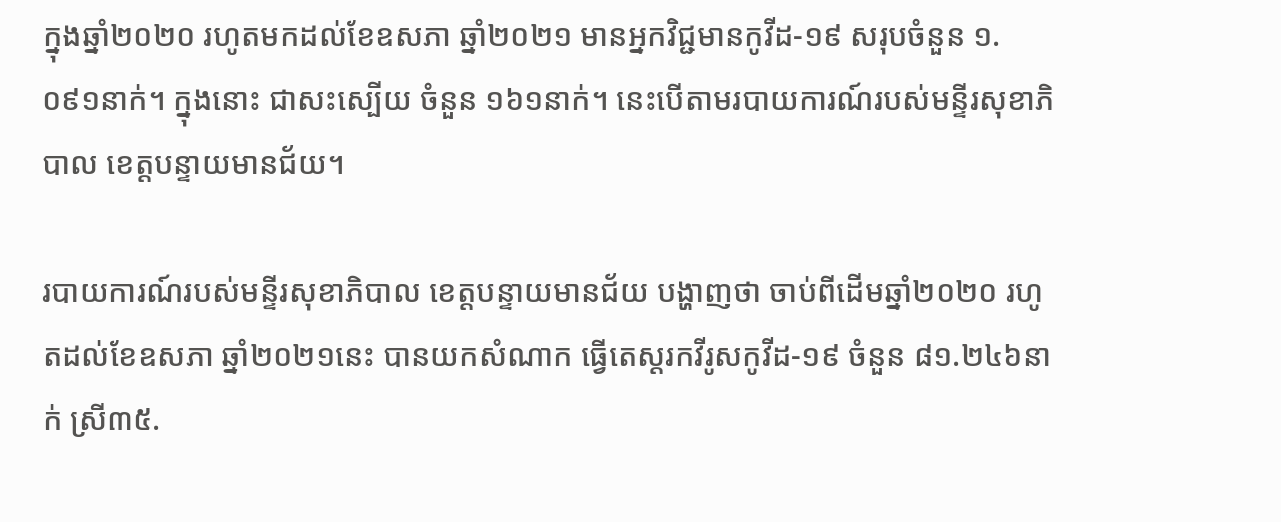ក្នុងឆ្នាំ២០២០ រហូតមកដល់ខែឧសភា ឆ្នាំ២០២១ មានអ្នកវិជ្ជមានកូវីដ-១៩ សរុបចំនួន ១.០៩១នាក់។ ក្នុងនោះ ជាសះស្បើយ ចំនួន ១៦១នាក់។ នេះបើតាមរបាយការណ៍របស់មន្ទីរសុខាភិបាល ខេត្តបន្ទាយមានជ័យ។

របាយការណ៍របស់មន្ទីរសុខាភិបាល ខេត្តបន្ទាយមានជ័យ បង្ហាញថា ចាប់ពីដើមឆ្នាំ២០២០ រហូតដល់ខែឧសភា ឆ្នាំ២០២១នេះ បានយកសំណាក ធ្វើតេស្តរកវីរូសកូវីដ-១៩ ចំនួន ៨១.២៤៦នាក់ ស្រី៣៥.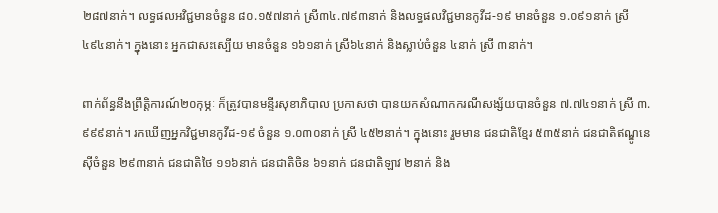២៨៧នាក់។ លទ្ធផលអវិជ្ជមានចំនួន ៨០.១៥៧នាក់ ស្រី៣៤.៧៩៣នាក់ និងលទ្ធផលវិជ្ជមានកូវីដ-១៩ មានចំនួន ១.០៩១នាក់ ស្រី ៤៩៤នាក់។ ក្នុងនោះ អ្នកជាសះស្បើយ មានចំនួន ១៦១នាក់ ស្រី៦៤នាក់ និងស្លាប់ចំនួន ៤នាក់ ស្រី ៣នាក់។

ពាក់ព័ន្ធនឹងព្រឹត្តិការណ៍២០កុម្ភៈ ក៏ត្រូវបានមន្ទីរសុខាភិបាល ប្រកាសថា បានយកសំណាកករណីសង្ស័យបានចំនួន ៧.៧៤១នាក់ ស្រី ៣.៩៩៩នាក់។ រកឃើញអ្នកវិជ្ជមានកូវីដ-១៩ ចំនួន ១.០៣០នាក់ ស្រី ៤៥២នាក់។ ក្នុងនោះ រួមមាន ជនជាតិខ្មែរ ៥៣៥នាក់ ជនជាតិឥណ្ឌូនេស៊ីចំនួន ២៩៣នាក់ ជនជាតិថៃ ១១៦នាក់ ជនជាតិចិន ៦១នាក់ ជនជាតិឡាវ ២នាក់ និង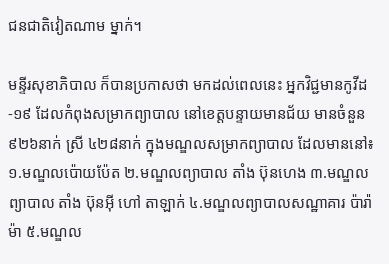ជនជាតិវៀតណាម ម្នាក់។

មន្ទីរសុខាភិបាល ក៏បានប្រកាសថា មកដល់ពេលនេះ អ្នកវិជ្ជមានកូវីដ-១៩ ដែលកំពុងសម្រាកព្យាបាល នៅខេត្តបន្ទាយមានជ័យ មានចំនួន ៩២៦នាក់ ស្រី ៤២៨នាក់ ក្នុងមណ្ឌលសម្រាកព្យាបាល ដែលមាននៅ៖ ១.មណ្ឌលប៉ោយប៉ែត ២.មណ្ឌលព្យាបាល តាំង ប៊ុនហេង ៣.មណ្ឌលព្យាបាល តាំង ប៊ុនអ៊ី ហៅ តាឡាក់ ៤.មណ្ឌលព្យាបាលសណ្ឋាគារ ប៉ារ៉ាម៉ា ៥.មណ្ឌល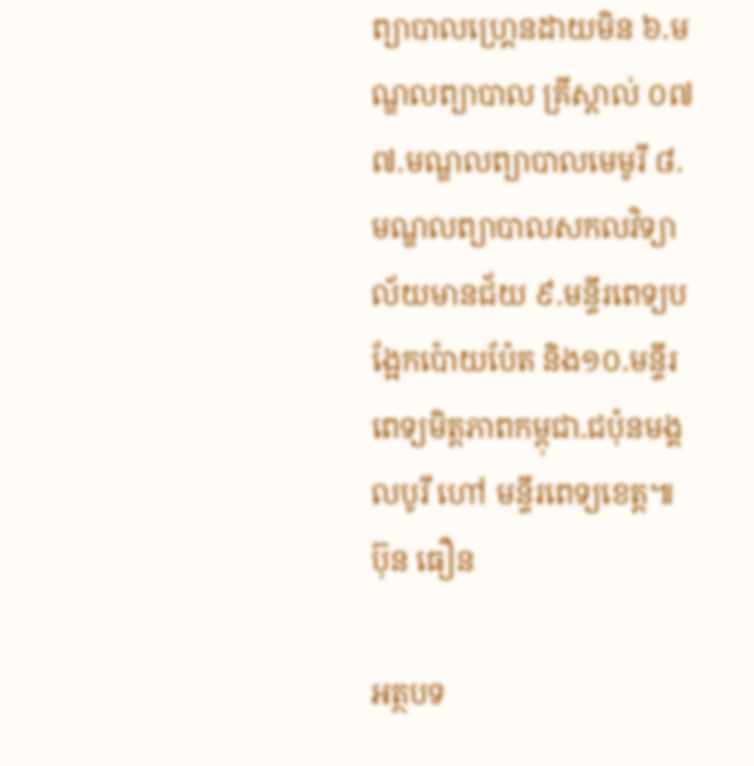ព្យាបាលហ្គ្រេនដាយមិន ៦.មណ្ឌលព្យាបាល គ្រីស្តាល់ ០៧ ៧.មណ្ឌលព្យាបាលមេមូរី ៨.មណ្ឌលព្យាបាលសកលវិទ្យាល័យមានជ័យ ៩.មន្ទីរពេទ្យបង្អែកប៉ោយប៉ែត និង១០.មន្ទីរពេទ្យមិត្តភាពកម្ពុជា.ជប៉ុនមង្គលបូរី ហៅ មន្ទីរពេទ្យខេត្ត៕ ប៊ុន ធឿន

អត្ថបទ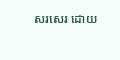សរសេរ ដោយ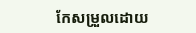កែសម្រួលដោយ